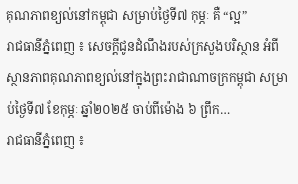គុណភាពខ្យល់នៅកម្ពុជា សម្រាប់ថ្ងៃទី៧ កុម្ភៈ គឺ “ល្អ”
រាជធានីភ្នំពេញ ៖ សេចក្ដីជូនដំណឹងរបស់ក្រសួងបរិស្ថាន អំពីស្ថានភាពគុណភាពខ្យល់នៅក្នុងព្រះរាជាណាចក្រកម្ពុជា សម្រាប់ថ្ងៃទី៧ ខែកុម្ភៈ ឆ្នាំ២០២៥ ចាប់ពីម៉ោង ៦ ព្រឹក…
រាជធានីភ្នំពេញ ៖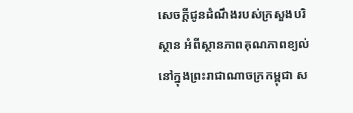សេចក្ដីជូនដំណឹងរបស់ក្រសួងបរិស្ថាន អំពីស្ថានភាពគុណភាពខ្យល់នៅក្នុងព្រះរាជាណាចក្រកម្ពុជា ស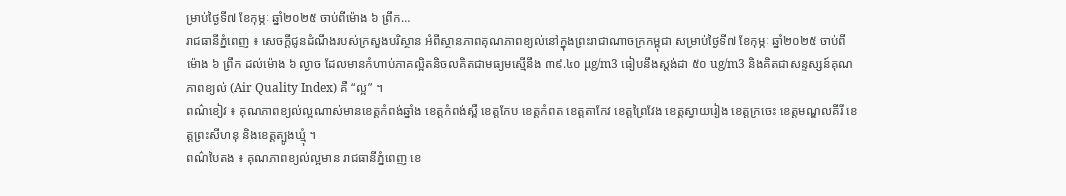ម្រាប់ថ្ងៃទី៧ ខែកុម្ភៈ ឆ្នាំ២០២៥ ចាប់ពីម៉ោង ៦ ព្រឹក…
រាជធានីភ្នំពេញ ៖ សេចក្ដីជូនដំណឹងរបស់ក្រសួងបរិស្ថាន អំពីស្ថានភាពគុណភាពខ្យល់នៅក្នុងព្រះរាជាណាចក្រកម្ពុជា សម្រាប់ថ្ងៃទី៧ ខែកុម្ភៈ ឆ្នាំ២០២៥ ចាប់ពីម៉ោង ៦ ព្រឹក ដល់ម៉ោង ៦ ល្ងាច ដែលមានកំហាប់ភាគល្អិតនិចលគិតជាមធ្យមស្មើនឹង ៣៩.៤០ µg/m3 ធៀបនឹងស្តង់ដា ៥០ ug/m3 និងគិតជាសន្ទស្សន៍គុណភាពខ្យល់ (Air Quality Index) គឺ “ល្អ” ។
ពណ៌ខៀវ ៖ គុណភាពខ្យល់ល្អណាស់មានខេត្តកំពង់ឆ្នាំង ខេត្តកំពង់ស្ពឺ ខេត្តកែប ខេត្តកំពត ខេត្តតាកែវ ខេត្តព្រៃវែង ខេត្តស្វាយរៀង ខេត្តក្រចេះ ខេត្តមណ្ឌលគីរី ខេត្តព្រះសីហនុ និងខេត្តត្បូងឃ្មុំ ។
ពណ៌បៃតង ៖ គុណភាពខ្យល់ល្អមាន រាជធានីភ្នំពេញ ខេ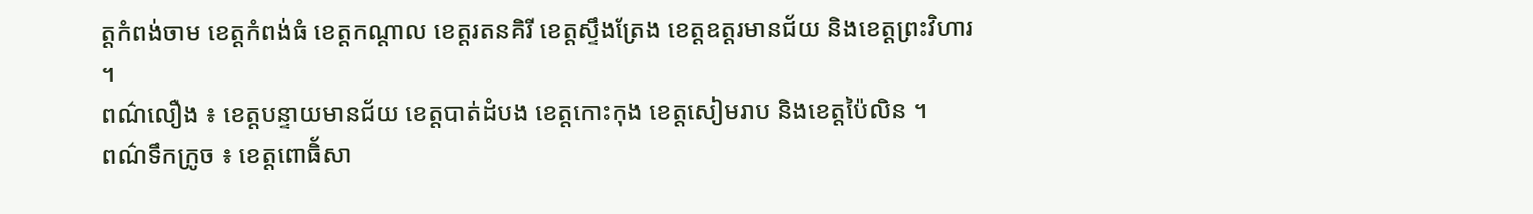ត្តកំពង់ចាម ខេត្តកំពង់ធំ ខេត្តកណ្តាល ខេត្តរតនគិរី ខេត្តស្ទឹងត្រែង ខេត្តឧត្តរមានជ័យ និងខេត្តព្រះវិហារ ។
ពណ៌លឿង ៖ ខេត្តបន្ទាយមានជ័យ ខេត្តបាត់ដំបង ខេត្តកោះកុង ខេត្តសៀមរាប និងខេត្តប៉ៃលិន ។
ពណ៌ទឹកក្រូច ៖ ខេត្តពោធិ័សា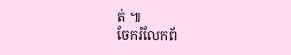ត់ ៕
ចែករំលែកព័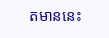តមាននេះ